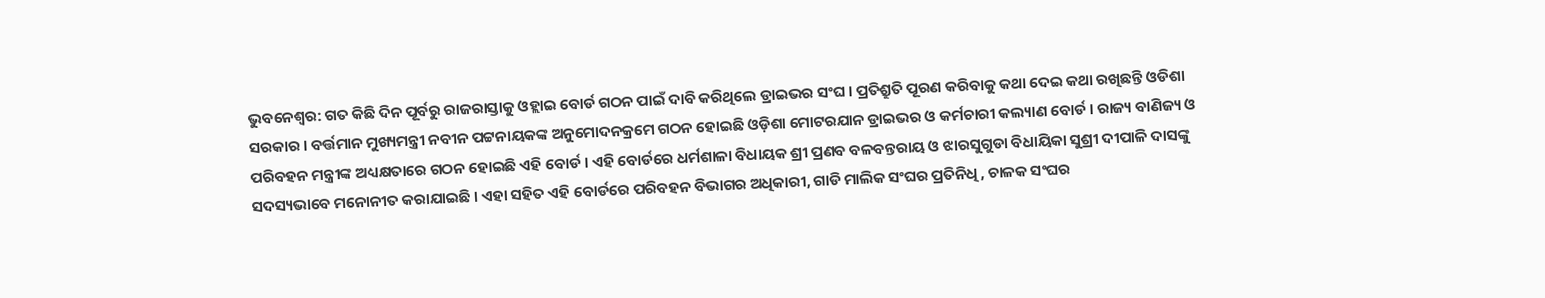ଭୁବନେଶ୍ୱର: ଗତ କିଛି ଦିନ ପୂର୍ବରୁ ରାଜରାସ୍ତାକୁ ଓହ୍ଲାଇ ବୋର୍ଡ ଗଠନ ପାଇଁ ଦାବି କରିଥିଲେ ଡ୍ରାଇଭର ସଂଘ । ପ୍ରତିଶ୍ରୁତି ପୂରଣ କରିବାକୁ କଥା ଦେଇ କଥା ରଖିଛନ୍ତି ଓଡିଶା ସରକାର । ବର୍ତ୍ତମାନ ମୁଖ୍ୟମନ୍ତ୍ରୀ ନବୀନ ପଟ୍ଟନାୟକଙ୍କ ଅନୁମୋଦନକ୍ରମେ ଗଠନ ହୋଇଛି ଓଡ଼ିଶା ମୋଟରଯାନ ଡ୍ରାଇଭର ଓ କର୍ମଚାରୀ କଲ୍ୟାଣ ବୋର୍ଡ । ରାଜ୍ୟ ବାଣିଜ୍ୟ ଓ ପରିବହନ ମନ୍ତ୍ରୀଙ୍କ ଅଧ୍ୟକ୍ଷତାରେ ଗଠନ ହୋଇଛି ଏହି ବୋର୍ଡ । ଏହି ବୋର୍ଡରେ ଧର୍ମଶାଳା ବିଧାୟକ ଶ୍ରୀ ପ୍ରଣବ ବଳବନ୍ତରାୟ ଓ ଝାରସୁଗୁଡା ବିଧାୟିକା ସୁଶ୍ରୀ ଦୀପାଳି ଦାସଙ୍କୁ ସଦସ୍ୟଭାବେ ମନୋନୀତ କରାଯାଇଛି । ଏହା ସହିତ ଏହି ବୋର୍ଡରେ ପରିବହନ ବିଭାଗର ଅଧିକାରୀ, ଗାଡି ମାଲିକ ସଂଘର ପ୍ରତିନିଧି, ଚାଳକ ସଂଘର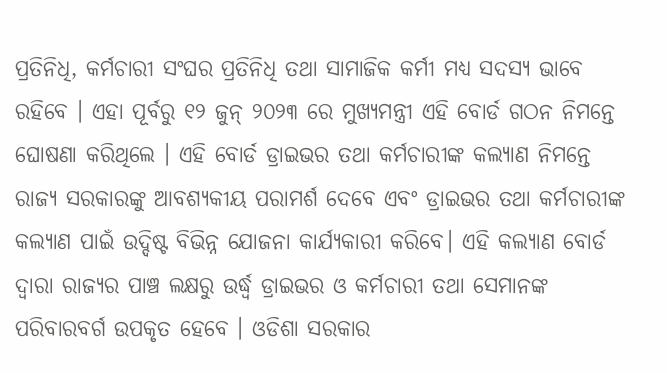ପ୍ରତିନିଧି, କର୍ମଚାରୀ ସଂଘର ପ୍ରତିନିଧି ତଥା ସାମାଜିକ କର୍ମୀ ମଧ୍ୟ ସଦସ୍ୟ ଭାବେ ରହିବେ । ଏହା ପୂର୍ବରୁ ୧୨ ଜୁନ୍ ୨୦୨୩ ରେ ମୁଖ୍ୟମନ୍ତ୍ରୀ ଏହି ବୋର୍ଡ ଗଠନ ନିମନ୍ତେ ଘୋଷଣା କରିଥିଲେ । ଏହି ବୋର୍ଡ ଡ୍ରାଇଭର ତଥା କର୍ମଚାରୀଙ୍କ କଲ୍ୟାଣ ନିମନ୍ତେ ରାଜ୍ୟ ସରକାରଙ୍କୁ ଆବଶ୍ୟକୀୟ ପରାମର୍ଶ ଦେବେ ଏବଂ ଡ୍ରାଇଭର ତଥା କର୍ମଚାରୀଙ୍କ କଲ୍ୟାଣ ପାଇଁ ଉଦ୍ଦିଷ୍ଟ ବିଭିନ୍ନ ଯୋଜନା କାର୍ଯ୍ୟକାରୀ କରିବେ। ଏହି କଲ୍ୟାଣ ବୋର୍ଡ ଦ୍ୱାରା ରାଜ୍ୟର ପାଞ୍ଚ ଲକ୍ଷରୁ ଉର୍ଦ୍ଧ୍ୱ ଡ୍ରାଇଭର ଓ କର୍ମଚାରୀ ତଥା ସେମାନଙ୍କ ପରିବାରବର୍ଗ ଉପକୃତ ହେବେ । ଓଡିଶା ସରକାର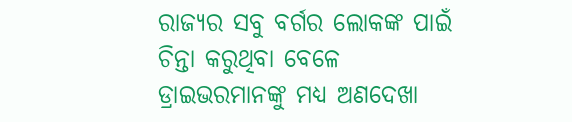ରାଜ୍ୟର ସବୁ ବର୍ଗର ଲୋକଙ୍କ ପାଇଁ ଚିନ୍ତା କରୁଥିବା ବେଳେ ଡ୍ରାଇଭରମାନଙ୍କୁ ମଧ୍ୟ ଅଣଦେଖା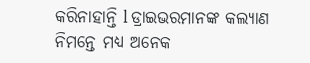କରିନାହାନ୍ତି l ଡ୍ରାଇଭରମାନଙ୍କ କଲ୍ୟାଣ ନିମନ୍ତେ ମଧ୍ୟ ଅନେକ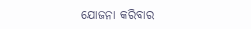ଯୋଜନା କରିବାର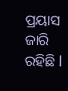ପ୍ରୟାସ ଜାରି ରହିଛି l